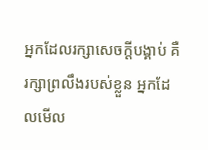អ្នកដែលរក្សាសេចក្ដីបង្គាប់ គឺរក្សាព្រលឹងរបស់ខ្លួន អ្នកដែលមើល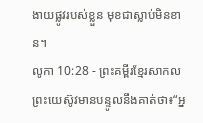ងាយផ្លូវរបស់ខ្លួន មុខជាស្លាប់មិនខាន។
លូកា 10:28 - ព្រះគម្ពីរខ្មែរសាកល ព្រះយេស៊ូវមានបន្ទូលនឹងគាត់ថា៖“អ្ន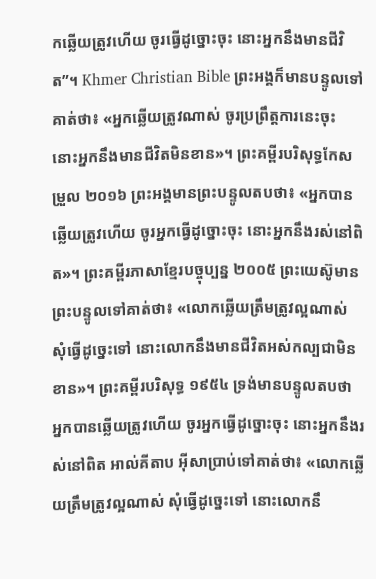កឆ្លើយត្រូវហើយ ចូរធ្វើដូច្នោះចុះ នោះអ្នកនឹងមានជីវិត”។ Khmer Christian Bible ព្រះអង្គក៏មានបន្ទូលទៅគាត់ថា៖ «អ្នកឆ្លើយត្រូវណាស់ ចូរប្រព្រឹត្ដការនេះចុះ នោះអ្នកនឹងមានជីវិតមិនខាន»។ ព្រះគម្ពីរបរិសុទ្ធកែសម្រួល ២០១៦ ព្រះអង្គមានព្រះបន្ទូលតបថា៖ «អ្នកបានឆ្លើយត្រូវហើយ ចូរអ្នកធ្វើដូច្នោះចុះ នោះអ្នកនឹងរស់នៅពិត»។ ព្រះគម្ពីរភាសាខ្មែរបច្ចុប្បន្ន ២០០៥ ព្រះយេស៊ូមានព្រះបន្ទូលទៅគាត់ថា៖ «លោកឆ្លើយត្រឹមត្រូវល្អណាស់ សុំធ្វើដូច្នេះទៅ នោះលោកនឹងមានជីវិតអស់កល្បជាមិនខាន»។ ព្រះគម្ពីរបរិសុទ្ធ ១៩៥៤ ទ្រង់មានបន្ទូលតបថា អ្នកបានឆ្លើយត្រូវហើយ ចូរអ្នកធ្វើដូច្នោះចុះ នោះអ្នកនឹងរស់នៅពិត អាល់គីតាប អ៊ីសាប្រាប់ទៅគាត់ថា៖ «លោកឆ្លើយត្រឹមត្រូវល្អណាស់ សុំធ្វើដូច្នេះទៅ នោះលោកនឹ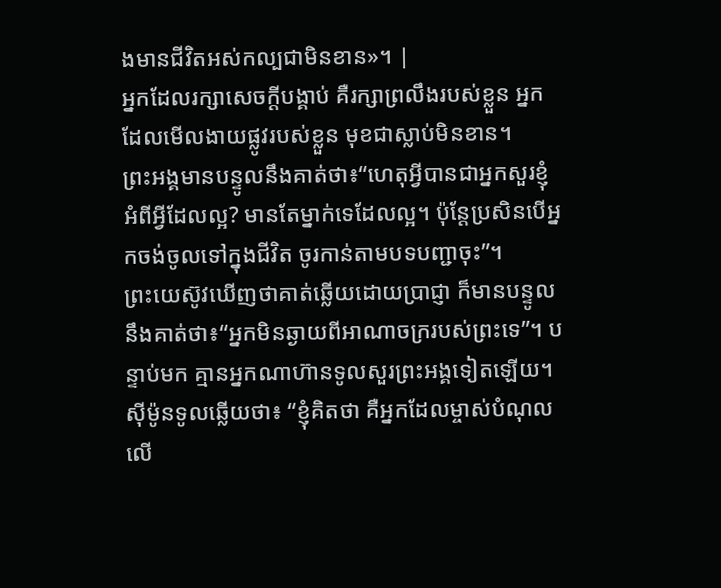ងមានជីវិតអស់កល្បជាមិនខាន»។ |
អ្នកដែលរក្សាសេចក្ដីបង្គាប់ គឺរក្សាព្រលឹងរបស់ខ្លួន អ្នកដែលមើលងាយផ្លូវរបស់ខ្លួន មុខជាស្លាប់មិនខាន។
ព្រះអង្គមានបន្ទូលនឹងគាត់ថា៖“ហេតុអ្វីបានជាអ្នកសួរខ្ញុំអំពីអ្វីដែលល្អ? មានតែម្នាក់ទេដែលល្អ។ ប៉ុន្តែប្រសិនបើអ្នកចង់ចូលទៅក្នុងជីវិត ចូរកាន់តាមបទបញ្ជាចុះ”។
ព្រះយេស៊ូវឃើញថាគាត់ឆ្លើយដោយប្រាជ្ញា ក៏មានបន្ទូលនឹងគាត់ថា៖“អ្នកមិនឆ្ងាយពីអាណាចក្ររបស់ព្រះទេ”។ បន្ទាប់មក គ្មានអ្នកណាហ៊ានទូលសួរព្រះអង្គទៀតឡើយ។
ស៊ីម៉ូនទូលឆ្លើយថា៖ “ខ្ញុំគិតថា គឺអ្នកដែលម្ចាស់បំណុលលើ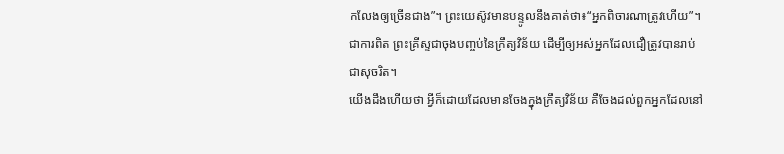កលែងឲ្យច្រើនជាង”។ ព្រះយេស៊ូវមានបន្ទូលនឹងគាត់ថា៖“អ្នកពិចារណាត្រូវហើយ”។
ជាការពិត ព្រះគ្រីស្ទជាចុងបញ្ចប់នៃក្រឹត្យវិន័យ ដើម្បីឲ្យអស់អ្នកដែលជឿត្រូវបានរាប់ជាសុចរិត។
យើងដឹងហើយថា អ្វីក៏ដោយដែលមានចែងក្នុងក្រឹត្យវិន័យ គឺចែងដល់ពួកអ្នកដែលនៅ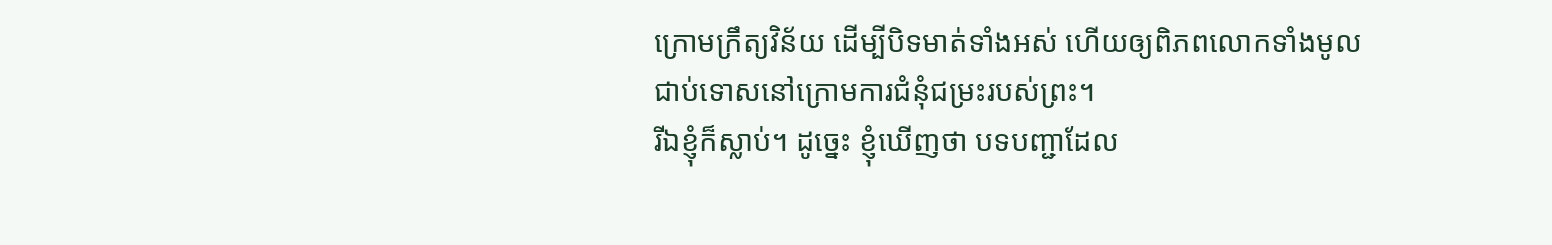ក្រោមក្រឹត្យវិន័យ ដើម្បីបិទមាត់ទាំងអស់ ហើយឲ្យពិភពលោកទាំងមូលជាប់ទោសនៅក្រោមការជំនុំជម្រះរបស់ព្រះ។
រីឯខ្ញុំក៏ស្លាប់។ ដូច្នេះ ខ្ញុំឃើញថា បទបញ្ជាដែល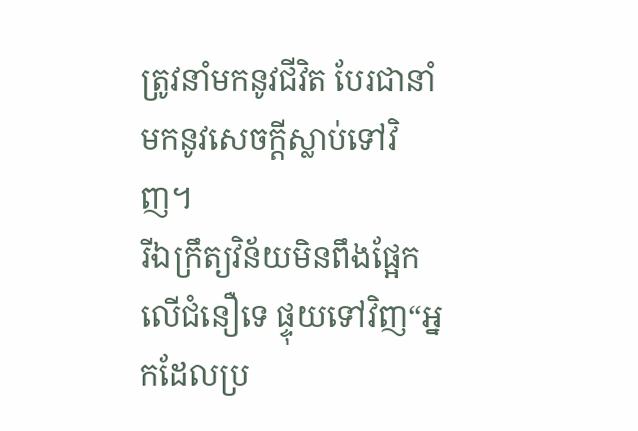ត្រូវនាំមកនូវជីវិត បែរជានាំមកនូវសេចក្ដីស្លាប់ទៅវិញ។
រីឯក្រឹត្យវិន័យមិនពឹងផ្អែកលើជំនឿទេ ផ្ទុយទៅវិញ“អ្នកដែលប្រ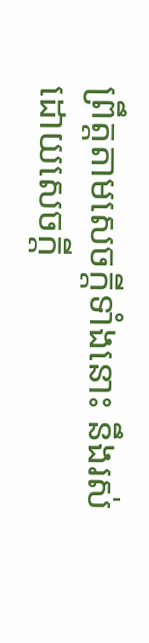ព្រឹត្តតាមសេចក្ដីទាំងនោះ នឹងរស់ដោយសេចក្ដី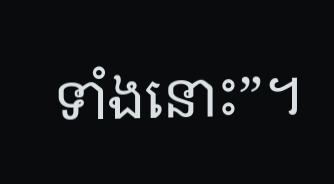ទាំងនោះ”។